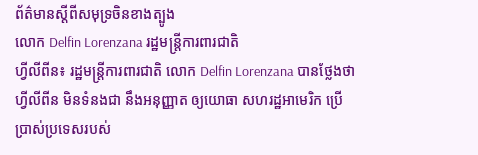ព័ត៌មានស្តីពីសមុទ្រចិនខាងត្បូង
លោក Delfin Lorenzana រដ្ឋមន្ត្រីការពារជាតិ
ហ្វីលីពីន៖ រដ្ឋមន្ត្រីការពារជាតិ លោក Delfin Lorenzana បានថ្លែងថា ហ្វីលីពីន មិនទំនងជា នឹងអនុញ្ញាត ឲ្យយោធា សហរដ្ឋអាមេរិក ប្រើប្រាស់ប្រទេសរបស់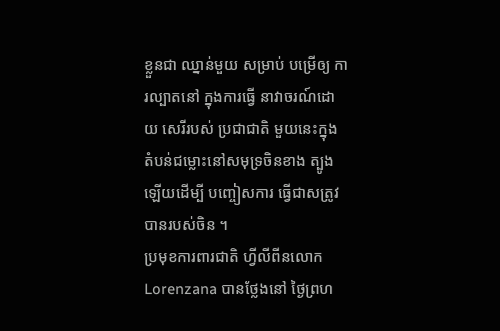ខ្លួនជា ឈ្នាន់មួយ សម្រាប់ បម្រើឲ្យ ការល្បាតនៅ ក្នុងការធ្វើ នាវាចរណ៍ដោយ សេរីរបស់ ប្រជាជាតិ មួយនេះក្នុង តំបន់ជម្លោះនៅសមុទ្រចិនខាង ត្បូងឡើយដើម្បី បញ្ចៀសការ ធ្វើជាសត្រូវ បានរបស់ចិន ។
ប្រមុខការពារជាតិ ហ្វីលីពីនលោក Lorenzana បានថ្លែងនៅ ថ្ងៃព្រហ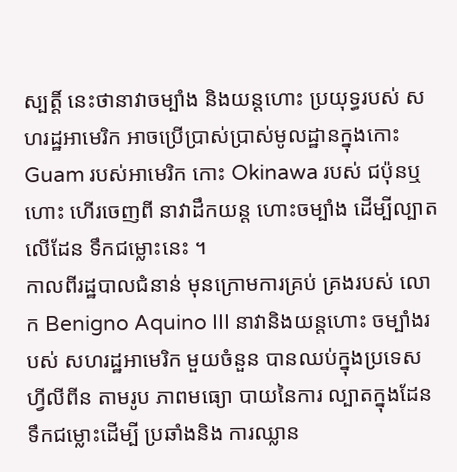ស្បត្តិ៍ នេះថានាវាចម្បាំង និងយន្តហោះ ប្រយុទ្ធរបស់ សហរដ្ឋអាមេរិក អាចប្រើប្រាស់ប្រាស់មូលដ្ឋានក្នុងកោះ Guam របស់អាមេរិក កោះ Okinawa របស់ ជប៉ុនឬហោះ ហើរចេញពី នាវាដឹកយន្ត ហោះចម្បាំង ដើម្បីល្បាត លើដែន ទឹកជម្លោះនេះ ។
កាលពីរដ្ឋបាលជំនាន់ មុនក្រោមការគ្រប់ គ្រងរបស់ លោក Benigno Aquino III នាវានិងយន្តហោះ ចម្បាំងរបស់ សហរដ្ឋអាមេរិក មួយចំនួន បានឈប់ក្នុងប្រទេសហ្វីលីពីន តាមរូប ភាពមធ្យោ បាយនៃការ ល្បាតក្នុងដែន ទឹកជម្លោះដើម្បី ប្រឆាំងនិង ការឈ្លាន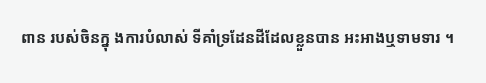ពាន របស់ចិនក្នុ ងការបំលាស់ ទីគាំទ្រដែនដីដែលខ្លួនបាន អះអាងឬទាមទារ ។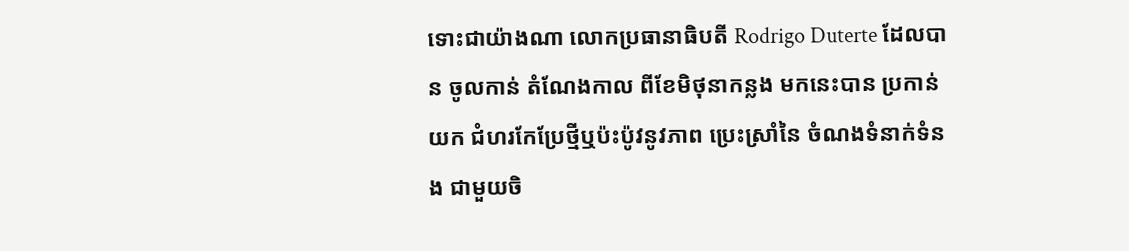ទោះជាយ៉ាងណា លោកប្រធានាធិបតី Rodrigo Duterte ដែលបាន ចូលកាន់ តំណែងកាល ពីខែមិថុនាកន្លង មកនេះបាន ប្រកាន់យក ជំហរកែប្រែថ្មីឬប៉ះប៉ូវនូវភាព ប្រេះស្រាំនៃ ចំណងទំនាក់ទំនង ជាមួយចិ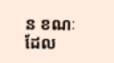ន ខណៈ ដែល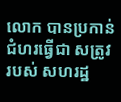លោក បានប្រកាន់ ជំហរធ្វើជា សត្រូវរបស់ សហរដ្ឋ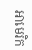អាមេរិក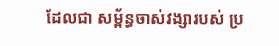ដែលជា សម្ព័ន្ធចាស់វង្សារបស់ ប្រ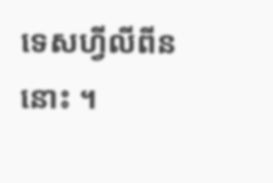ទេសហ្វីលីពីននោះ ។